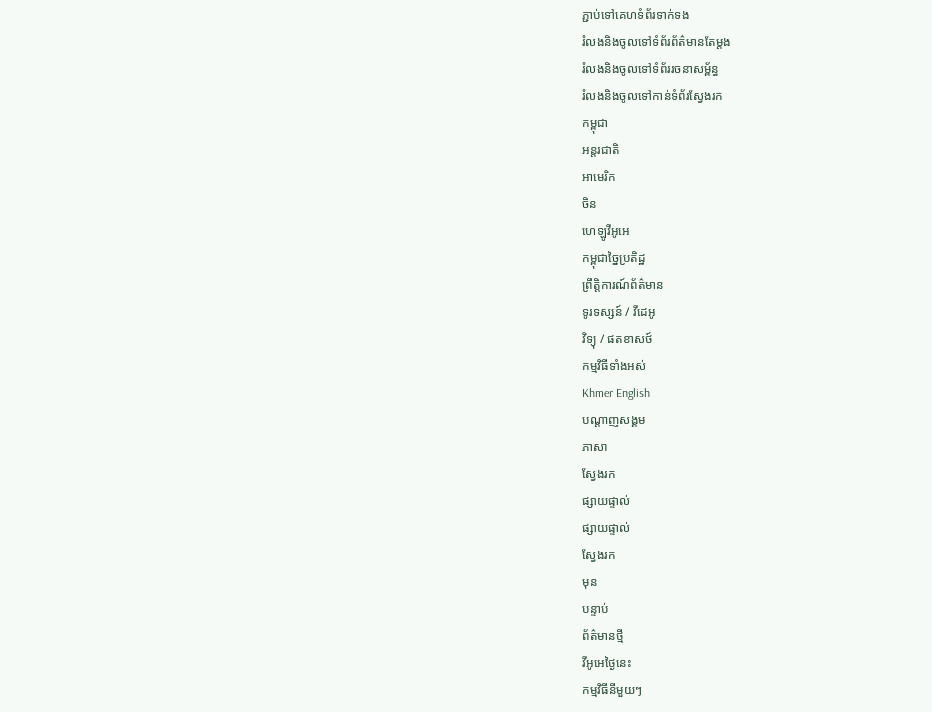ភ្ជាប់ទៅគេហទំព័រទាក់ទង
រំលងនិងចូលទៅទំព័រព័ត៌មានតែម្តង
រំលងនិងចូលទៅទំព័ររចនាសម្ព័ន្ធ
រំលងនិងចូលទៅកាន់ទំព័រស្វែងរក
កម្ពុជា
អន្តរជាតិ
អាមេរិក
ចិន
ហេឡូវីអូអេ
កម្ពុជាច្នៃប្រតិដ្ឋ
ព្រឹត្តិការណ៍ព័ត៌មាន
ទូរទស្សន៍ / វីដេអូ
វិទ្យុ / ផតខាសថ៍
កម្មវិធីទាំងអស់
Khmer English
បណ្តាញសង្គម
ភាសា
ស្វែងរក
ផ្សាយផ្ទាល់
ផ្សាយផ្ទាល់
ស្វែងរក
មុន
បន្ទាប់
ព័ត៌មានថ្មី
វីអូអេថ្ងៃនេះ
កម្មវិធីនីមួយៗ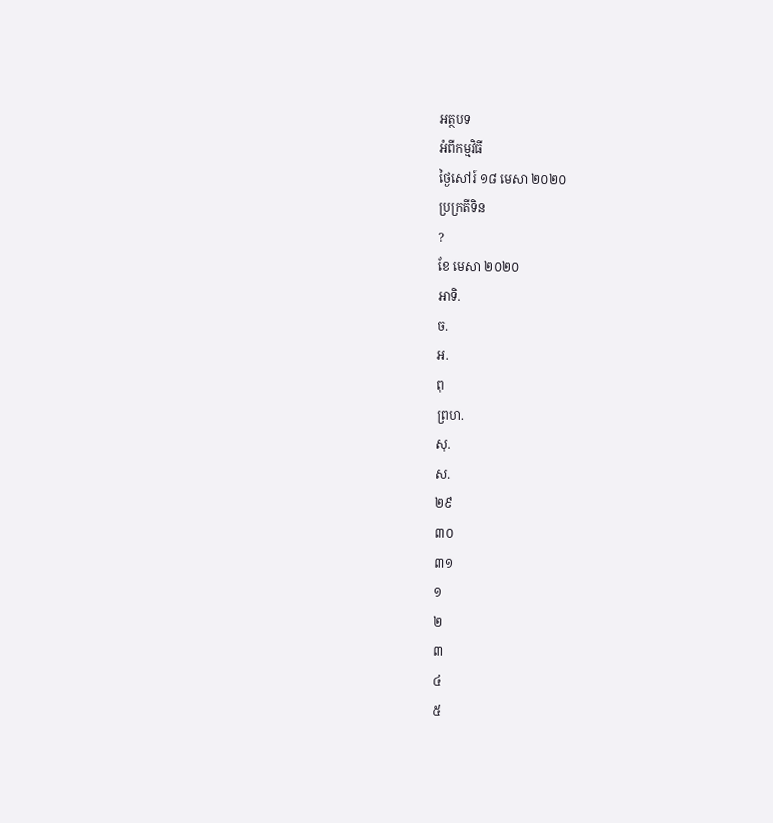អត្ថបទ
អំពីកម្មវិធី
ថ្ងៃសៅរ៍ ១៨ មេសា ២០២០
ប្រក្រតីទិន
?
ខែ មេសា ២០២០
អាទិ.
ច.
អ.
ពុ
ព្រហ.
សុ.
ស.
២៩
៣០
៣១
១
២
៣
៤
៥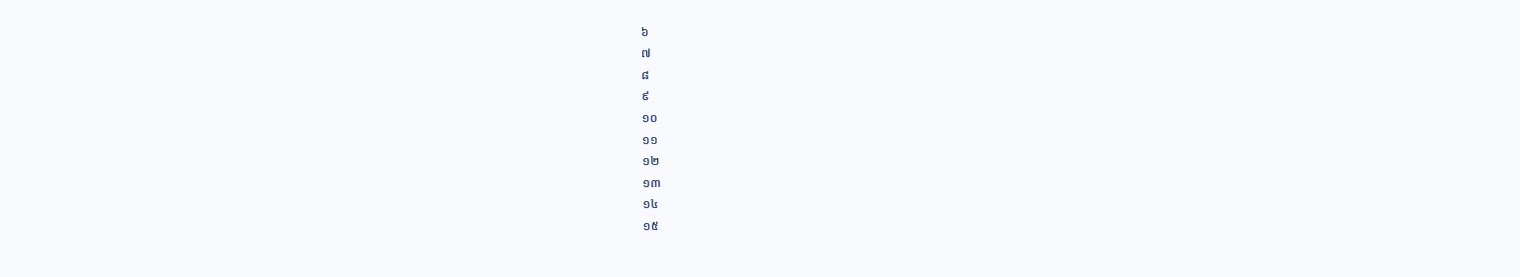៦
៧
៨
៩
១០
១១
១២
១៣
១៤
១៥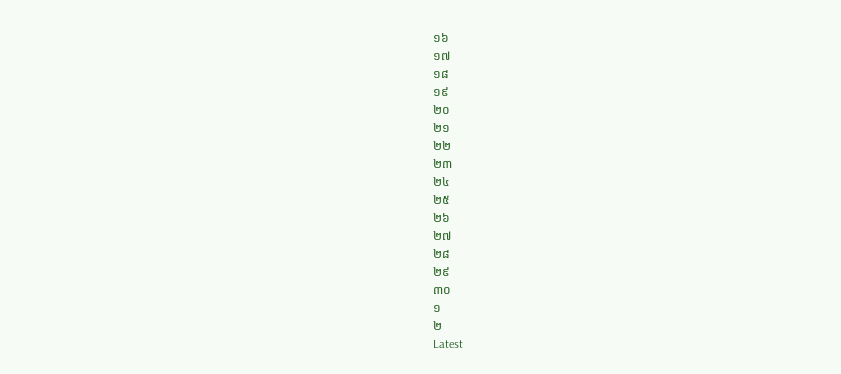១៦
១៧
១៨
១៩
២០
២១
២២
២៣
២៤
២៥
២៦
២៧
២៨
២៩
៣០
១
២
Latest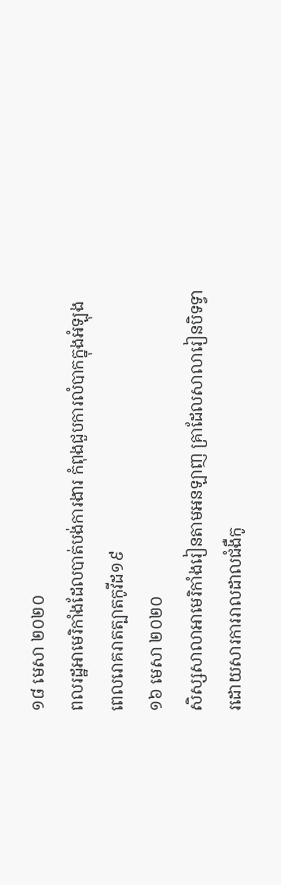១៨ មេសា ២០២០
ពលរដ្ឋអាមេរិកាំងដែលបាត់បង់ការងារ កំពុងជួបការលំបាកក្នុងអំឡុងពេលរោគរាតត្បាតកូវីដ១៩
១៦ មេសា ២០២០
សិស្សសាលាអាមេរិកាំងរៀនតាមអនឡាញ គ្រាដែលសាលារៀនបិទទ្វារដោយសារការរាលដាលជំងឺកូ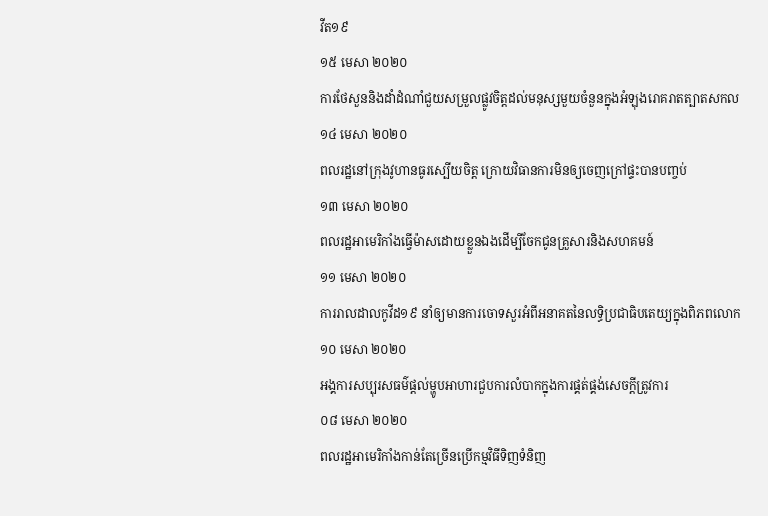វីត១៩
១៥ មេសា ២០២០
ការថែសួននិងដាំដំណាំជួយសម្រួលផ្លូវចិត្តដល់មនុស្សមួយចំនួនក្នុងអំឡុងរោគរាតត្បាតសកល
១៤ មេសា ២០២០
ពលរដ្ឋនៅក្រុងវូហានធូរស្បើយចិត្ត ក្រោយវិធានការមិនឲ្យចេញក្រៅផ្ទះបានបញ្ចប់
១៣ មេសា ២០២០
ពលរដ្ឋអាមេរិកាំងធ្វើម៉ាសដោយខ្លួនឯងដើម្បីចែកជូនគ្រួសារនិងសហគមន៍
១១ មេសា ២០២០
ការរាលដាលកូវីដ១៩ នាំឲ្យមានការចោទសួរអំពីអនាគតនៃលទ្ធិប្រជាធិបតេយ្យក្នុងពិភពលោក
១០ មេសា ២០២០
អង្គការសប្បុរសធម៌ផ្តល់ម្ហូបអាហារជួបការលំបាកក្នុងការផ្គត់ផ្គង់សេចក្តីត្រូវការ
០៨ មេសា ២០២០
ពលរដ្ឋអាមេរិកាំងកាន់តែច្រើនប្រើកម្មវិធីទិញទំនិញ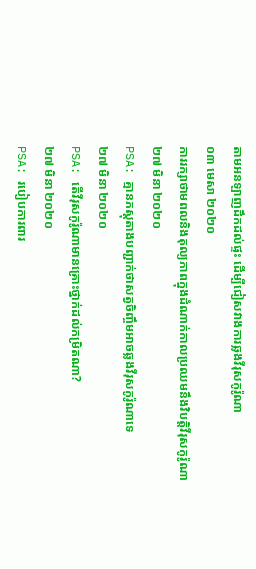តាមអនឡាញដឹកដល់ផ្ទះ ដើម្បីជៀសវាងការឆ្លងវីរុសកូរ៉ូណា
០៣ មេសា ២០២០
ការរក្សាថាមពលនិងតុល្យភាពក្នុងដំណាក់កាលប្រឈមនឹងវិបត្តិវីរុសកូរ៉ូណា
២៧ មិនា ២០២០
PSA: គ្មានភស្តុតាងបញ្ជាក់ថាសត្វចិញ្ចឹមអាចឆ្លងវីរុសកូរ៉ូណាទេ
២៧ មិនា ២០២០
PSA: តើវីរុសកូរ៉ូណាមានគ្រោះថ្នាក់ដល់កម្រិតណា?
២៧ មិនា ២០២០
PSA: របៀបការពារ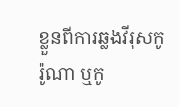ខ្លួនពីការឆ្លងវីរុសកូរ៉ូណា ឬកូ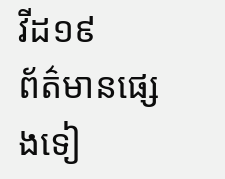វីដ១៩
ព័ត៌មានផ្សេងទៀ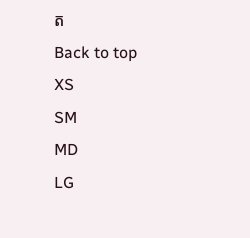ត
Back to top
XS
SM
MD
LG